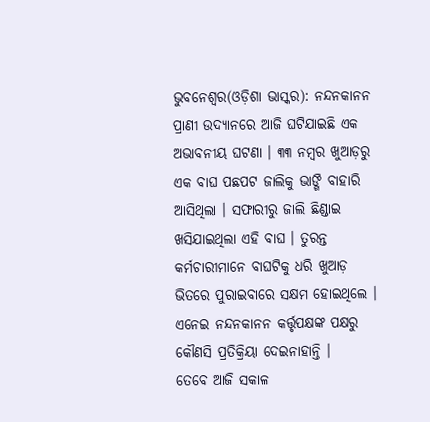ଭୁବନେଶ୍ୱର(ଓଡ଼ିଶା ଭାସ୍କର): ନନ୍ଦନକାନନ ପ୍ରାଣୀ ଉଦ୍ୟାନରେ ଆଜି ଘଟିଯାଇଛି ଏକ ଅଭାବନୀୟ ଘଟଣା । ୩୩ ନମ୍ବର ଖୁଆଡ଼ରୁ ଏକ ବାଘ ପଛପଟ ଜାଲିକୁ ଭାଙ୍ଗି ବାହାରି ଆସିଥିଲା । ସଫାରୀରୁ ଜାଲି ଛିଣ୍ଡାଇ ଖସିଯାଇଥିଲା ଏହି ବାଘ । ତୁରନ୍ତ କର୍ମଚାରୀମାନେ ବାଘଟିକୁ ଧରି ଖୁଆଡ଼ ଭିତରେ ପୁରାଇବାରେ ସକ୍ଷମ ହୋଇଥିଲେ । ଏନେଇ ନନ୍ଦନକାନନ କର୍ତ୍ତୃପକ୍ଷଙ୍କ ପକ୍ଷରୁ କୌଣସି ପ୍ରତିକ୍ରିୟା ଦେଇନାହାନ୍ତି ।
ତେବେ ଆଜି ସକାଳ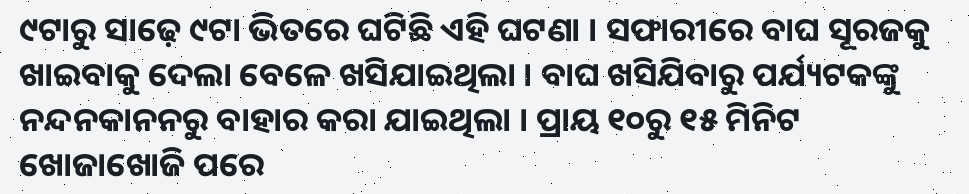୯ଟାରୁ ସାଢ଼େ ୯ଟା ଭିତରେ ଘଟିଛି ଏହି ଘଟଣା । ସଫାରୀରେ ବାଘ ସୂରଜକୁ ଖାଇବାକୁ ଦେଲା ବେଳେ ଖସିଯାଇଥିଲା । ବାଘ ଖସିଯିବାରୁ ପର୍ଯ୍ୟଟକଙ୍କୁ ନନ୍ଦନକାନନରୁ ବାହାର କରା ଯାଇଥିଲା । ପ୍ରାୟ ୧୦ରୁ ୧୫ ମିନିଟ ଖୋଜାଖୋଜି ପରେ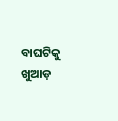ବାଘଟିକୁ ଖୁଆଡ଼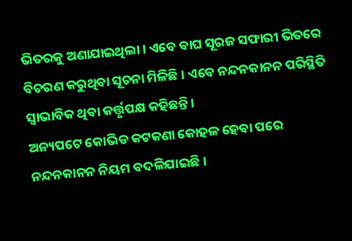ଭିତରକୁ ଅଣାଯାଇଥିଲା । ଏବେ ବାଘ ସୂରଜ ସଫାରୀ ଭିତରେ ବିଚରଣ କରୁଥିବା ସୂଚନା ମିଳିଛି । ଏବେ ନନ୍ଦନକାନନ ପରିସ୍ଥିତି ସ୍ୱାଭାବିକ ଥିବା କର୍ତ୍ତୃପକ୍ଷ କହିଛନ୍ତି ।
ଅନ୍ୟପଟେ କୋଭିଡ କଟକଣା କୋହଳ ହେବା ପରେ ନନ୍ଦନକାନନ ନିୟମ ବଦଳିଯାଇଛି ।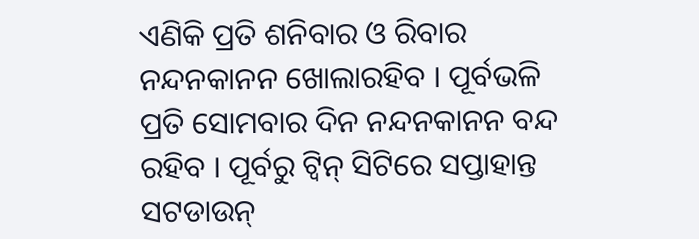ଏଣିକି ପ୍ରତି ଶନିବାର ଓ ରିବାର ନନ୍ଦନକାନନ ଖୋଲାରହିବ । ପୂର୍ବଭଳି ପ୍ରତି ସୋମବାର ଦିନ ନନ୍ଦନକାନନ ବନ୍ଦ ରହିବ । ପୂର୍ବରୁ ଟ୍ୱିନ୍ ସିଟିରେ ସପ୍ତାହାନ୍ତ ସଟଡାଉନ୍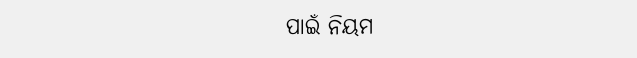ପାଇଁ ନିୟମ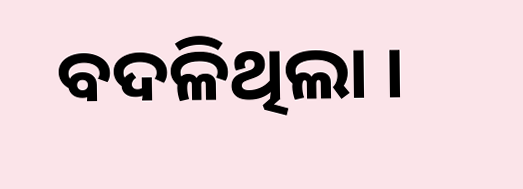ବଦଳିଥିଲା ।